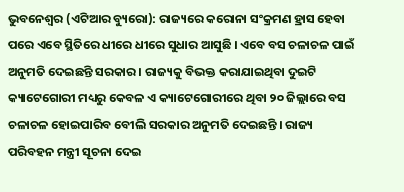ଭୁବନେଶ୍ୱର (ଏଟିଆର ବ୍ୟୁରୋ): ରାଜ୍ୟରେ କରୋନା ସଂକ୍ରମଣ ହ୍ରାସ ହେବା ପରେ ଏବେ ସ୍ଥିତିରେ ଧୀରେ ଧୀରେ ସୁଧାର ଆସୁଛି । ଏବେ ବସ ଚଳାଚଳ ପାଇଁ ଅନୁମତି ଦେଇଛନ୍ତି ସରକାର । ରାଜ୍ୟକୁ ବିଭକ୍ତ କରାଯାଇଥିବା ଦୁଇଟି କ୍ୟାଟେଗୋରୀ ମଧ୍ୟରୁ କେବଳ ଏ କ୍ୟାଟେଗୋରୀରେ ଥିବା ୨୦ ଜିଲ୍ଲାରେ ବସ ଚଳାଚଳ ହୋଇପାରିବ ବେୀଲି ସରକାର ଅନୁମତି ଦେଇଛନ୍ତି । ରାଜ୍ୟ ପରିବହନ ମନ୍ତ୍ରୀ ସୂଚନା ଦେଇ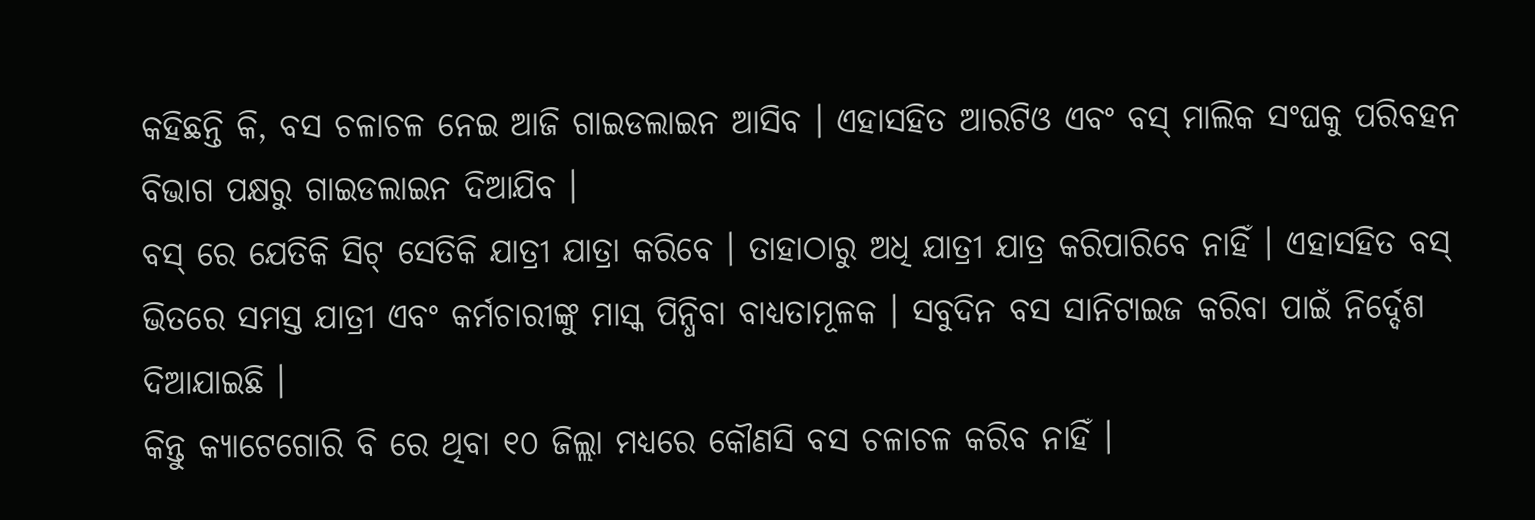କହିଛନ୍ତି କି, ବସ ଚଳାଚଳ ନେଇ ଆଜି ଗାଇଡଲାଇନ ଆସିବ । ଏହାସହିତ ଆରଟିଓ ଏବଂ ବସ୍ ମାଲିକ ସଂଘକୁ ପରିବହନ ବିଭାଗ ପକ୍ଷରୁ ଗାଇଡଲାଇନ ଦିଆଯିବ ।
ବସ୍ ରେ ଯେତିକି ସିଟ୍ ସେତିକି ଯାତ୍ରୀ ଯାତ୍ରା କରିବେ । ତାହାଠାରୁ ଅଧି ଯାତ୍ରୀ ଯାତ୍ର କରିପାରିବେ ନାହିଁ । ଏହାସହିତ ବସ୍ ଭିତରେ ସମସ୍ତ ଯାତ୍ରୀ ଏବଂ କର୍ମଚାରୀଙ୍କୁ ମାସ୍କ ପିନ୍ଧିବା ବାଧ୍ୟତାମୂଳକ । ସବୁଦିନ ବସ ସାନିଟାଇଜ କରିବା ପାଇଁ ନିର୍ଦ୍ଦେଶ ଦିଆଯାଇଛି ।
କିନ୍ତୁ କ୍ୟାଟେଗୋରି ବି ରେ ଥିବା ୧୦ ଜିଲ୍ଲା ମଧ୍ୟରେ କୌଣସି ବସ ଚଳାଚଳ କରିବ ନାହିଁ ।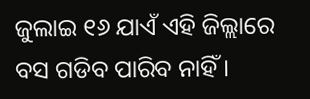ଜୁଲାଇ ୧୬ ଯାଏଁ ଏହି ଜିଲ୍ଲାରେ ବସ ଗଡିବ ପାରିବ ନାହିଁ ।